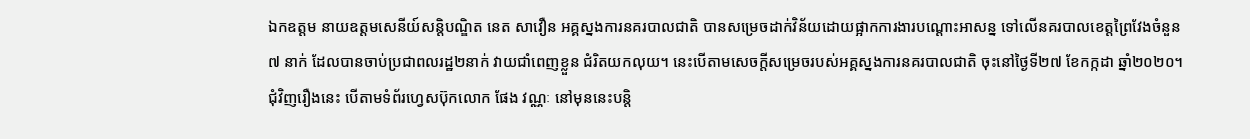ឯកឧត្តម នាយឧត្តមសេនីយ៍សន្តិបណ្ឌិត នេត សាវឿន អគ្គស្នងការនគរបាលជាតិ បានសម្រេចដាក់វិន័យដោយផ្អាកការងារបណ្តោះអាសន្ន ទៅលើនគរបាលខេត្តព្រៃវែងចំនួន ៧ នាក់ ដែលបានចាប់ប្រជាពលរដ្ឋ២នាក់ វាយជាំពេញខ្លួន ជំរិតយកលុយ។ នេះបើតាមសេចក្តីសម្រេចរបស់អគ្គស្នងការនគរបាលជាតិ ចុះនៅថ្ងៃទី២៧ ខែកក្កដា ឆ្នាំ២០២០។
ជុំវិញរឿងនេះ បើតាមទំព័រហ្វេសប៊ុកលោក ផែង វណ្ណៈ នៅមុននេះបន្តិ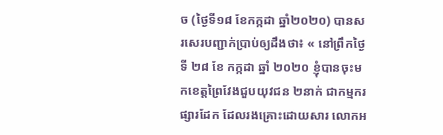ច (ថ្ងៃទី១៨ ខែកក្កដា ឆ្នាំ២០២០) បានសរសេរបញ្ជាក់ប្រាប់ឲ្យដឹងថា៖ « នៅព្រឹកថ្ងៃទី ២៨ ខែ កក្កដា ឆ្នាំ ២០២០ ខ្ញុំបានចុះមកខេត្តព្រៃវែងជួបយុវជន ២នាក់ ជាកម្មករផ្សារដែក ដែលរងគ្រោះដោយសារ លោកអ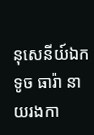នុសេនីយ៍ឯក ទូច ធារ៉ា នាយរងកា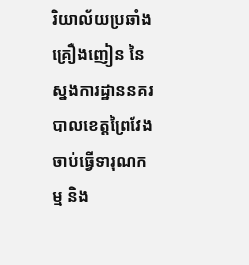រិយាល័យប្រឆាំងគ្រឿងញៀន នៃ ស្នងការដ្ឋាននគរបាលខេត្តព្រៃវែង ចាប់ធ្វើទារុណកម្ម និង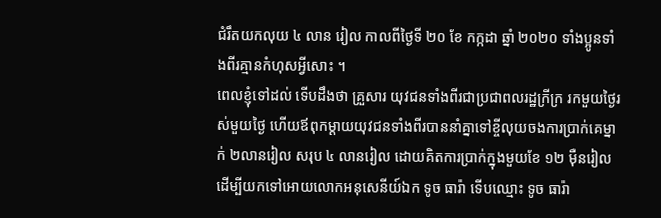ជំរឹតយកលុយ ៤ លាន រៀល កាលពីថ្ងៃទី ២០ ខែ កក្កដា ឆ្នាំ ២០២០ ទាំងប្អូនទាំងពីរគ្មានកំហុសអ្វីសោះ ។
ពេលខ្ញុំទៅដល់ ទេីបដឹងថា គ្រួសារ យុវជនទាំងពីរជាប្រជាពលរដ្ឋក្រីក្រ រកមួយថ្ងៃរស់មួយថ្ងៃ ហេីយឪពុកម្ដាយយុវជនទាំងពីរបាននាំគ្នាទៅខ្ចីលុយចងការប្រាក់គេម្នាក់ ២លានរៀល សរុប ៤ លានរៀល ដោយគិតការប្រាក់ក្នុងមួយខែ ១២ ម៉ឺនរៀល ដេីម្បីយកទៅអោយលោកអនុសេនីយ៍ឯក ទូច ធារ៉ា ទេីបឈ្មោះ ទូច ធារ៉ា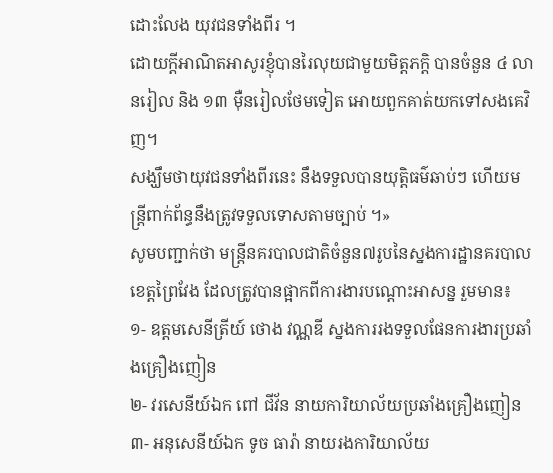ដោះលែង យុវជនទាំងពីរ ។
ដោយក្ដីអាណិតអាសូរខ្ញុំបានរៃលុយជាមួយមិត្តភក្តិ បានចំនួន ៤ លានរៀល និង ១៣ ម៉ឺនរៀលថែមទៀត អោយពួកគាត់យកទៅសងគេវិញ។
សង្ឃឹមថាយុវជនទាំងពីរនេះ នឹងទទួលបានយុត្តិធម៌ឆាប់ៗ ហេីយមន្ត្រីពាក់ព័ន្ធនឹងត្រូវទទួលទោសតាមច្បាប់ ។»
សូមបញ្ជាក់ថា មន្ត្រីនគរបាលជាតិចំនួន៧រូបនៃស្នងការដ្ឋានគរបាលខេត្តព្រៃវែង ដែលត្រូវបានផ្អាកពីការងារបណ្តោះអាសន្ន រួមមាន៖
១- ឧត្តមសេនីត្រីយ៍ ថោង វណ្ណឌី ស្នងការរងទទួលផែនការងារប្រឆាំងគ្រឿងញៀន
២- វរសេនីយ៍ឯក ពៅ ជីវ័ន នាយការិយាល័យប្រឆាំងគ្រឿងញៀន
៣- អនុសេនីយ៍ឯក ទូច ធារ៉ា នាយរងការិយាល័យ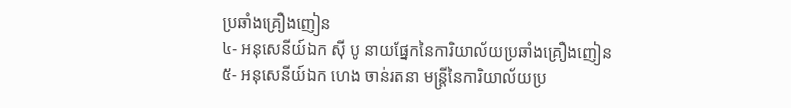ប្រឆាំងគ្រឿងញៀន
៤- អនុសេនីយ៍ឯក ស៊ី បូ នាយផ្នែកនៃការិយាល័យប្រឆាំងគ្រឿងញៀន
៥- អនុសេនីយ៍ឯក ហេង ចាន់រតនា មន្ត្រីនៃការិយាល័យប្រ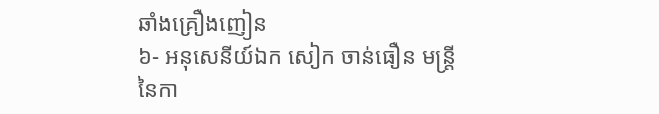ឆាំងគ្រឿងញៀន
៦- អនុសេនីយ៍ឯក សៀក ចាន់ធឿន មន្ត្រីនៃកា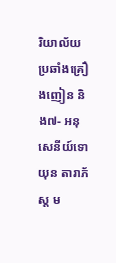រិយាល័យប្រឆាំងគ្រឿងញៀន និង៧- អនុសេនីយ៍ទោ យុន តារាភ័ស្ត ម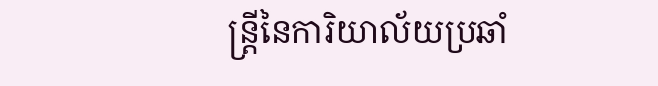ន្ត្រីនៃការិយាល័យប្រឆាំ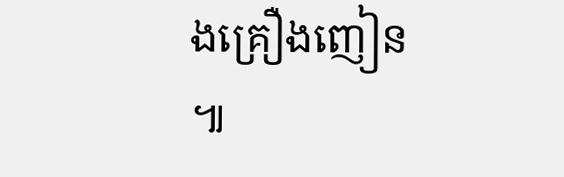ងគ្រឿងញៀន ៕